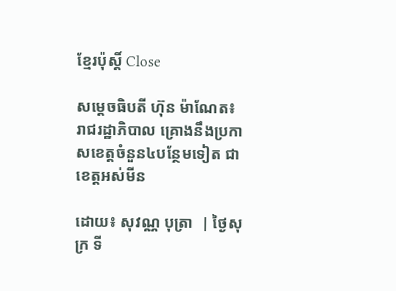ខ្មែរប៉ុស្ដិ៍ Close

សម្តេចធិបតី ហ៊ុន ម៉ាណែត៖ រាជរដ្ឋាភិបាល គ្រោងនឹងប្រកាសខេត្តចំនួន៤បន្ថែមទៀត ជាខេត្តអស់មីន

ដោយ៖ សុវណ្ណ បុត្រា  | ថ្ងៃសុក្រ ទី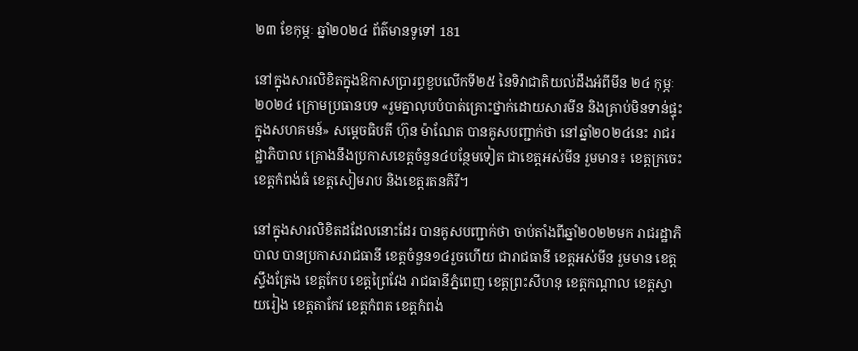២៣ ខែកុម្ភៈ ឆ្នាំ២០២៤ ព័ត៌មានទូទៅ 181

នៅក្នុងសារលិខិតក្នុងឱកាសប្រារព្ធខួបលើកទី២៥ នៃទិវាជាតិយល់ដឹងអំពីមីន ២៤ កុម្ភៈ ២០២៤ ក្រោមប្រធានបទ «រួមគ្នាលុបបំបាត់គ្រោះថ្នាក់ដោយសារមីន និងគ្រាប់មិនទាន់ផ្ទុះក្នុងសហគមន៍» សម្តេចធិបតី ហ៊ុន ម៉ាណែត បានគូសបញ្ជាក់ថា នៅឆ្នាំ២០២៤នេះ រាជរដ្ឋាភិបាល គ្រោងនឹងប្រកាសខេត្តចំនួន៤បន្ថែមទៀត ជាខេត្តអស់មីន រួមមាន៖ ខេត្តក្រចេះ ខេត្តកំពង់ធំ ខេត្តសៀមរាប និងខេត្តរតនគិរី។

នៅក្នុងសារលិខិតដដែលនោះដែរ បានគូសបញ្ជាក់ថា ចាប់តាំងពីឆ្នាំ២០២២មក រាជរដ្ឋាភិបាល បានប្រកាសរាជធានី ខេត្តចំនួន១៤រួចហើយ ជារាជធានី ខេត្តអស់មីន រួមមាន ខេត្តស្ទឹងត្រែង ខេត្តកែប ខេត្តព្រៃវែង រាជធានីភ្នំពេញ ខេត្តព្រះសីហនុ ខេត្តកណ្តាល ខេត្តស្វាយរៀង ខេត្តតាកែវ ខេត្តកំពត ខេត្តកំពង់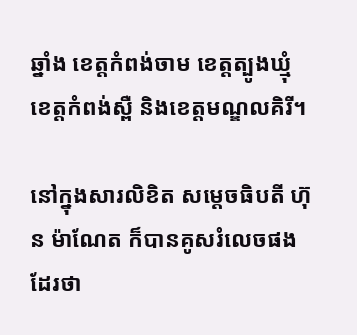ឆ្នាំង ខេត្តកំពង់ចាម ខេត្តត្បូងឃ្មុំ ខេត្តកំពង់ស្ពឺ និងខេត្តមណ្ឌលគិរី។

នៅក្នុងសារលិខិត សម្តេចធិបតី ហ៊ុន ម៉ាណែត ក៏បានគូសរំលេចផងដែរថា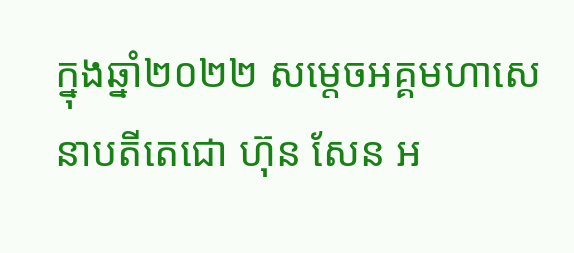ក្នុងឆ្នាំ២០២២ សម្តេចអគ្គមហាសេនាបតីតេជោ ហ៊ុន សែន អ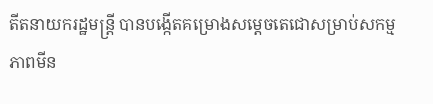តីតនាយករដ្ឋមន្រ្តី បានបង្កើតគម្រោងសម្តេចតេជោសម្រាប់សកម្មភាពមីន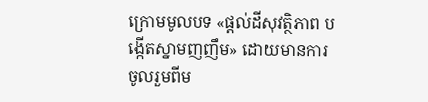ក្រោមមូលបទ «ផ្តល់ដីសុវត្ថិភាព បង្កើតស្នាមញញឹម» ដោយមានការចូលរួមពីម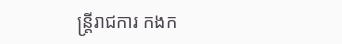ន្រ្តីរាជការ កងក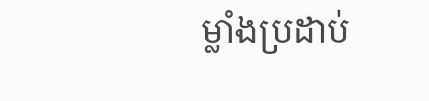ម្លាំងប្រដាប់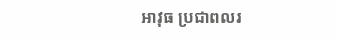អាវុធ ប្រជាពលរ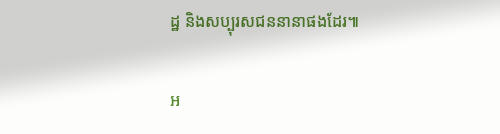ដ្ឋ និងសប្បុរសជននានាផងដែរ៕

អ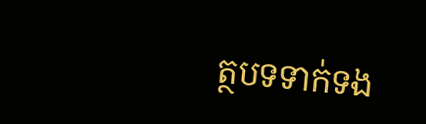ត្ថបទទាក់ទង